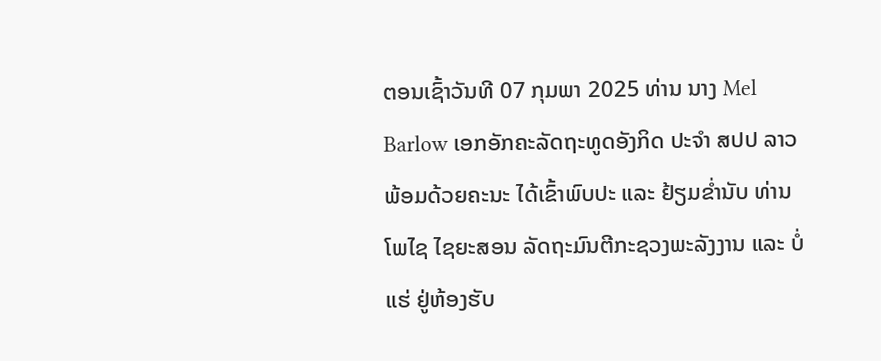ຕອນເຊົ້າວັນທີ 07 ກຸມພາ 2025 ທ່ານ ນາງ Mel Barlow ເອກອັກຄະລັດຖະທູດອັງກິດ ປະຈຳ ສປປ ລາວ ພ້ອມດ້ວຍຄະນະ ໄດ້ເຂົ້າພົບປະ ແລະ ຢ້ຽມຂໍ່ານັບ ທ່ານ ໂພໄຊ ໄຊຍະສອນ ລັດຖະມົນຕີກະຊວງພະລັງງານ ແລະ ບໍ່ແຮ່ ຢູ່ຫ້ອງຮັບ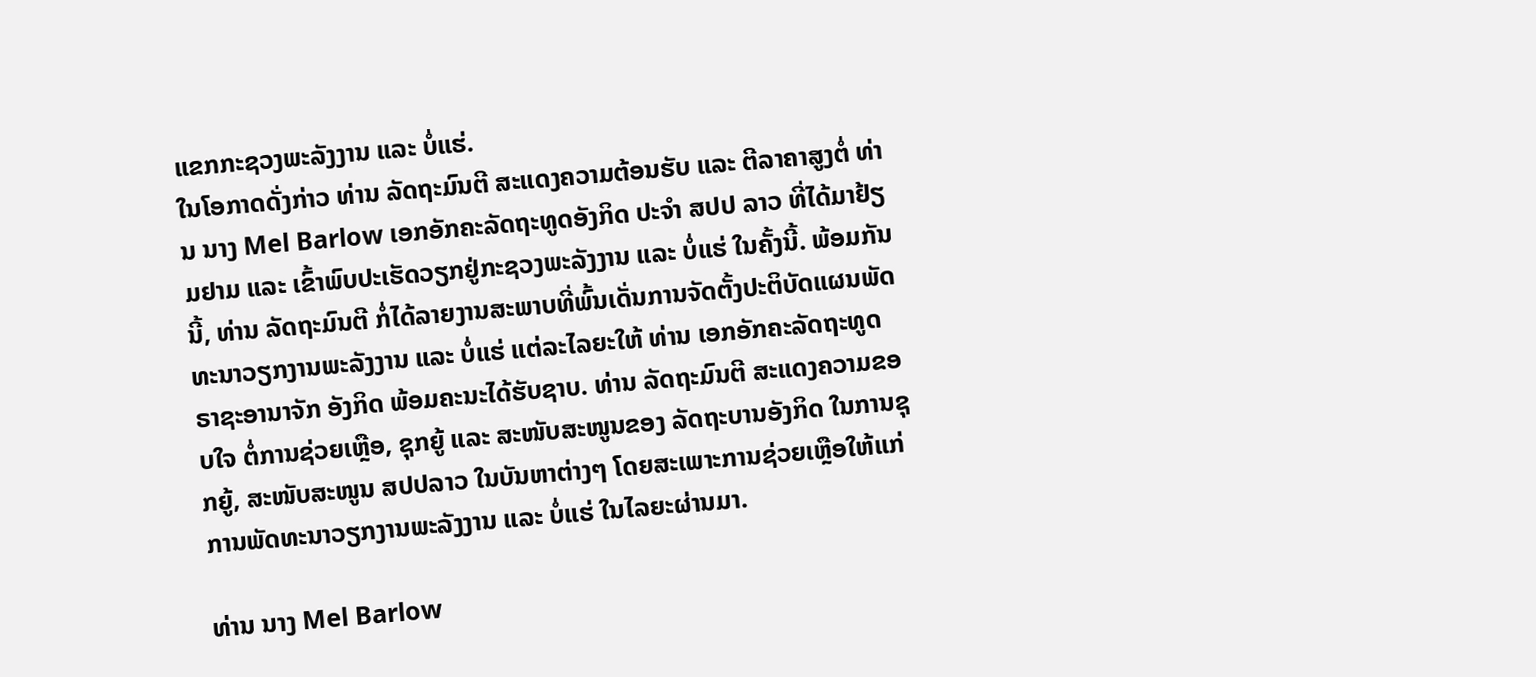ແຂກກະຊວງພະລັງງານ ແລະ ບໍ່ແຮ່.
ໃນໂອກາດດັ່ງກ່າວ ທ່ານ ລັດຖະມົນຕີ ສະແດງຄວາມຕ້ອນຮັບ ແລະ ຕີລາຄາສູງຕໍ່ ທ່ານ ນາງ Mel Barlow ເອກອັກຄະລັດຖະທູດອັງກິດ ປະຈຳ ສປປ ລາວ ທີ່ໄດ້ມາຢ້ຽມຢາມ ແລະ ເຂົ້າພົບປະເຮັດວຽກຢູ່ກະຊວງພະລັງງານ ແລະ ບໍ່ແຮ່ ໃນຄັ້ງນີ້. ພ້ອມກັນນີ້, ທ່ານ ລັດຖະມົນຕີ ກໍ່ໄດ້ລາຍງານສະພາບທີ່ພົ້ນເດັ່ນການຈັດຕັ້ງປະຕິບັດແຜນພັດທະນາວຽກງານພະລັງງານ ແລະ ບໍ່ແຮ່ ແຕ່ລະໄລຍະໃຫ້ ທ່ານ ເອກອັກຄະລັດຖະທູດ ຣາຊະອານາຈັກ ອັງກິດ ພ້ອມຄະນະໄດ້ຮັບຊາບ. ທ່ານ ລັດຖະມົນຕີ ສະແດງຄວາມຂອບໃຈ ຕໍ່ການຊ່ວຍເຫຼືອ, ຊຸກຍູ້ ແລະ ສະໜັບສະໜູນຂອງ ລັດຖະບານອັງກິດ ໃນການຊຸກຍູ້, ສະໜັບສະໜູນ ສປປລາວ ໃນບັນຫາຕ່າງໆ ໂດຍສະເພາະການຊ່ວຍເຫຼືອໃຫ້ແກ່ການພັດທະນາວຽກງານພະລັງງານ ແລະ ບໍ່ແຮ່ ໃນໄລຍະຜ່ານມາ.

ທ່ານ ນາງ Mel Barlow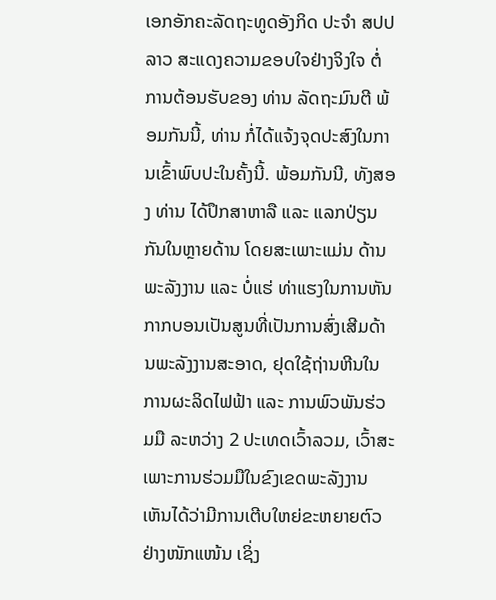ເອກອັກຄະລັດຖະທູດອັງກິດ ປະຈຳ ສປປ ລາວ ສະແດງຄວາມຂອບໃຈຢ່າງຈິງໃຈ ຕໍ່ການຕ້ອນຮັບຂອງ ທ່ານ ລັດຖະມົນຕີ ພ້ອມກັນນີ້, ທ່ານ ກໍ່ໄດ້ແຈ້ງຈຸດປະສົງໃນການເຂົ້າພົບປະໃນຄັ້ງນີ້. ພ້ອມກັນນີ, ທັງສອງ ທ່ານ ໄດ້ປຶກສາຫາລື ແລະ ແລກປ່ຽນກັນໃນຫຼາຍດ້ານ ໂດຍສະເພາະແມ່ນ ດ້ານພະລັງງານ ແລະ ບໍ່ແຮ່ ທ່າແຮງໃນການຫັນກາກບອນເປັນສູນທີ່ເປັນການສົ່ງເສີມດ້ານພະລັງງານສະອາດ, ຢຸດໃຊ້ຖ່ານຫີນໃນການຜະລິດໄຟຟ້າ ແລະ ການພົວພັນຮ່ວມມື ລະຫວ່າງ 2 ປະເທດເວົ້າລວມ, ເວົ້າສະເພາະການຮ່ວມມືໃນຂົງເຂດພະລັງງານ ເຫັນໄດ້ວ່າມີການເຕີບໃຫຍ່ຂະຫຍາຍຕົວຢ່າງໜັກແໜ້ນ ເຊິ່ງ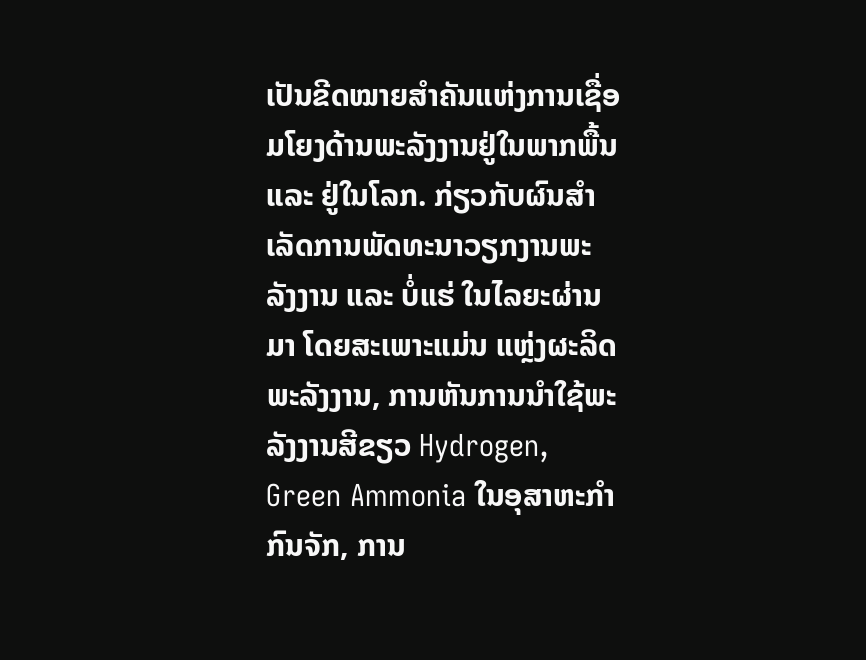ເປັນຂີດໝາຍສຳຄັນແຫ່ງການເຊື່ອມໂຍງດ້ານພະລັງງານຢູ່ໃນພາກພື້ນ ແລະ ຢູ່ໃນໂລກ. ກ່ຽວກັບຜົນສຳເລັດການພັດທະນາວຽກງານພະລັງງານ ແລະ ບໍ່ແຮ່ ໃນໄລຍະຜ່ານມາ ໂດຍສະເພາະແມ່ນ ແຫຼ່ງຜະລິດພະລັງງານ, ການຫັນການນໍາໃຊ້ພະລັງງານສີຂຽວ Hydrogen, Green Ammonia ໃນອຸສາຫະກຳກົນຈັກ, ການ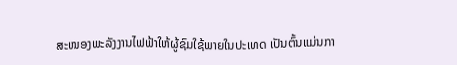ສະໜອງພະລັງງານໄຟຟ້າໃຫ້ຜູ້ຊົມໃຊ້ພາຍໃນປະເທດ ເປັນຕົ້ນແມ່ນກາ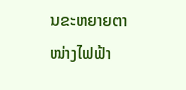ນຂະຫຍາຍຕາໜ່າງໄຟຟ້າ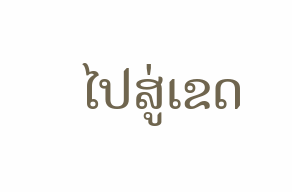ໄປສູ່ເຂດ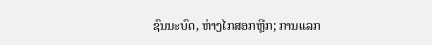ຊົນນະບົດ, ຫ່າງໄກສອກຫຼີກ; ການແລກ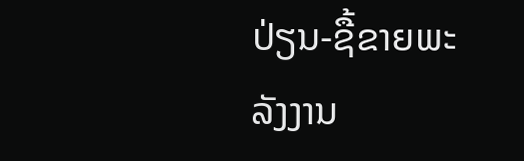ປ່ຽນ-ຊື້ຂາຍພະລັງງານ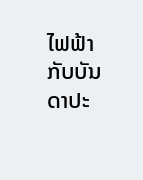ໄຟຟ້າກັບບັນດາປະ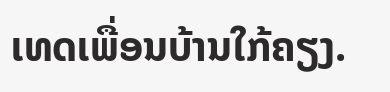ເທດເພື່ອນບ້ານໃກ້ຄຽງ.